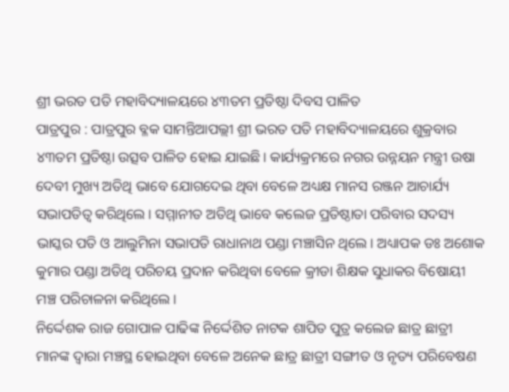ଶ୍ରୀ ଭରତ ପତି ମହାବିଦ୍ୟାଳୟରେ ୪୩ତମ ପ୍ରତିଷ୍ଠା ଦିବସ ପାଳିତ
ପାତ୍ରପୁର : ପାତ୍ରପୁର ବ୍ଳକ ସାମନ୍ତିଆପଲ୍ଲୀ ଶ୍ରୀ ଭରତ ପତି ମହାବିଦ୍ୟାଳୟରେ ଶୁକ୍ରବାର ୪୩ତମ ପ୍ରତିଷ୍ଠା ଉତ୍ସବ ପାଳିତ ହୋଇ ଯାଇଛି। କାର୍ଯ୍ୟକ୍ରମରେ ନଗର ଉନ୍ନୟନ ମନ୍ତ୍ରୀ ଉଷା ଦେବୀ ମୁଖ୍ୟ ଅତିଥି ଭାବେ ଯୋଗଦେଇ ଥିବା ବେଳେ ଅଧ୍ୟକ୍ଷ ମାନସ ରଞ୍ଜନ ଆଚାର୍ଯ୍ୟ ସଭାପତିତ୍ବ କରିଥିଲେ। ସମ୍ମାନୀତ ଅତିଥି ଭାବେ କଲେଜ ପ୍ରତିଷ୍ଠାତା ପରିବାର ସଦସ୍ୟ ଭାସ୍କର ପତି ଓ ଆଲୁମିନା ସଭାପତି ରାଧାନାଥ ପଣ୍ଡା ମଞ୍ଚାସିନ ଥିଲେ। ଅଧ୍ୟାପକ ଡଃ ଅଶୋକ କୁମାର ପଣ୍ଡା ଅତିଥି ପରିଚୟ ପ୍ରଦାନ କରିଥିବା ବେଳେ କ୍ରୀଡା ଶିକ୍ଷକ ସୁଧାକର ବିଷୋୟୀ ମଞ୍ଚ ପରିଚାଳନା କରିଥିଲେ।
ନିର୍ଦ୍ଦେଶକ ରାଜ ଗୋପାଳ ପାଢିଙ୍କ ନିର୍ଦ୍ଦେଶିତ ନାଟକ ଶାପିତ ପୁତ୍ର କଲେଜ ଛାତ୍ର ଛାତ୍ରୀ ମାନଙ୍କ ଦ୍ଵାରା ମଞ୍ଚସ୍ଥ ହୋଇଥିବା ବେଳେ ଅନେକ ଛାତ୍ର ଛାତ୍ରୀ ସଙ୍ଗୀତ ଓ ନୃତ୍ୟ ପରିବେଷଣ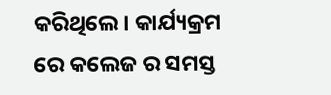କରିଥିଲେ। କାର୍ଯ୍ୟକ୍ରମ ରେ କଲେଜ ର ସମସ୍ତ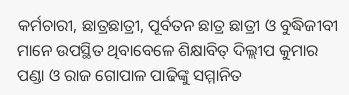କର୍ମଚାରୀ, ଛାତ୍ରଛାତ୍ରୀ, ପୂର୍ବତନ ଛାତ୍ର ଛାତ୍ରୀ ଓ ବୁଦ୍ଧିଜୀବୀ ମାନେ ଉପସ୍ଥିତ ଥିବାବେଳେ ଶିକ୍ଷାବିତ୍ ଦିଲ୍ଲୀପ କୁମାର ପଣ୍ଡା ଓ ରାଜ ଗୋପାଳ ପାଢିଙ୍କୁ ସମ୍ମାନିତ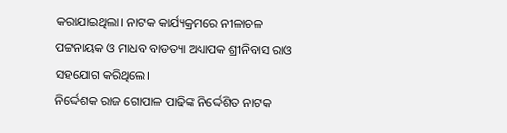କରାଯାଇଥିଲା। ନାଟକ କାର୍ଯ୍ୟକ୍ରମରେ ନୀଳାଚଳ ପଟ୍ଟନାୟକ ଓ ମାଧବ ବାଡତ୍ୟା ଅଧ୍ୟାପକ ଶ୍ରୀନିବାସ ରାଓ ସହଯୋଗ କରିଥିଲେ।
ନିର୍ଦ୍ଦେଶକ ରାଜ ଗୋପାଳ ପାଢିଙ୍କ ନିର୍ଦ୍ଦେଶିତ ନାଟକ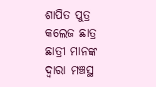ଶାପିତ ପୁତ୍ର କଲେଜ ଛାତ୍ର ଛାତ୍ରୀ ମାନଙ୍କ ଦ୍ଵାରା ମଞ୍ଚସ୍ଥ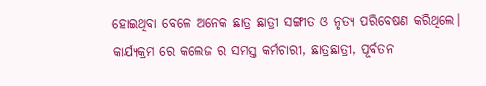ହୋଇଥିବା ବେଳେ ଅନେକ ଛାତ୍ର ଛାତ୍ରୀ ସଙ୍ଗୀତ ଓ ନୃତ୍ୟ ପରିବେଷଣ କରିଥିଲେ। କାର୍ଯ୍ୟକ୍ରମ ରେ କଲେଜ ର ସମସ୍ତ କର୍ମଚାରୀ, ଛାତ୍ରଛାତ୍ରୀ, ପୂର୍ବତନ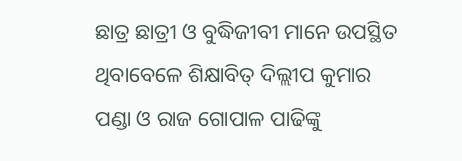ଛାତ୍ର ଛାତ୍ରୀ ଓ ବୁଦ୍ଧିଜୀବୀ ମାନେ ଉପସ୍ଥିତ ଥିବାବେଳେ ଶିକ୍ଷାବିତ୍ ଦିଲ୍ଲୀପ କୁମାର ପଣ୍ଡା ଓ ରାଜ ଗୋପାଳ ପାଢିଙ୍କୁ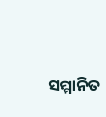ସମ୍ମାନିତ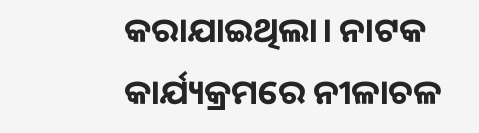କରାଯାଇଥିଲା। ନାଟକ କାର୍ଯ୍ୟକ୍ରମରେ ନୀଳାଚଳ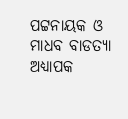ପଟ୍ଟନାୟକ ଓ ମାଧବ ବାଡତ୍ୟା ଅଧ୍ୟାପକ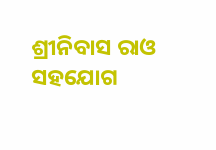ଶ୍ରୀନିବାସ ରାଓ ସହଯୋଗ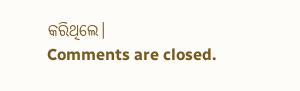କରିଥିଲେ।
Comments are closed.